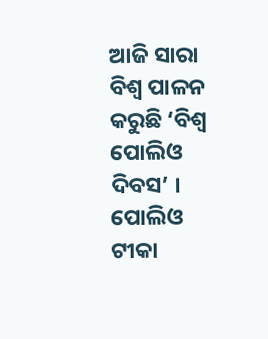ଆଜି ସାରା ବିଶ୍ୱ ପାଳନ କରୁଛି ‘ବିଶ୍ୱ ପୋଲିଓ ଦିବସ’ । ପୋଲିଓ ଟୀକା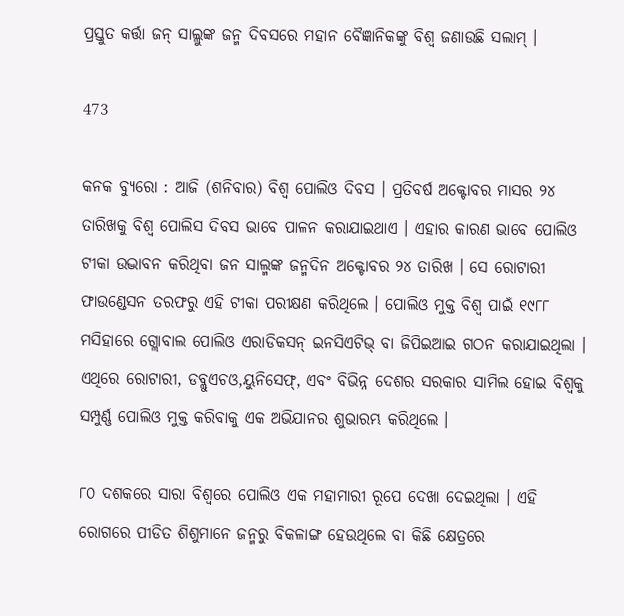ପ୍ରସ୍ତୁତ କର୍ତ୍ତା ଜନ୍ ସାଲ୍ଲୁଙ୍କ ଜନ୍ମ ଦିବସରେ ମହାନ ବୈଜ୍ଞାନିକଙ୍କୁ ବିଶ୍ୱ ଜଣାଉଛି ସଲାମ୍ ।

473

କନକ ବ୍ୟୁରୋ : ଆଜି (ଶନିବାର) ବିଶ୍ୱ ପୋଲିଓ ଦିବସ । ପ୍ରତିବର୍ଷ ଅକ୍ଟୋବର ମାସର ୨୪ ତାରିଖକୁ ବିଶ୍ୱ ପୋଲିସ ଦିବସ ଭାବେ ପାଳନ କରାଯାଇଥାଏ । ଏହାର କାରଣ ଭାବେ ପୋଲିଓ ଟୀକା ଉଦ୍ଭାବନ କରିଥିବା ଜନ ସାଲ୍ମଙ୍କ ଜନ୍ମଦିନ ଅକ୍ଟୋବର ୨୪ ତାରିଖ । ସେ ରୋଟାରୀ ଫାଉଣ୍ଡେସନ ତରଫରୁ ଏହି ଟୀକା ପରୀକ୍ଷଣ କରିଥିଲେ । ପୋଲିଓ ମୁକ୍ତ ବିଶ୍ୱ ପାଇଁ ୧୯୮୮ ମସିହାରେ ଗ୍ଲୋବାଲ ପୋଲିଓ ଏରାଡିକସନ୍ ଇନସିଏଟିଭ୍ ବା ଜିପିଇଆଇ ଗଠନ କରାଯାଇଥିଲା । ଏଥିରେ ରୋଟାରୀ, ଡବ୍ଲୁଏଚଓ,ୟୁନିସେଫ୍, ଏବଂ ବିଭିନ୍ନ ଦେଶର ସରକାର ସାମିଲ ହୋଇ ବିଶ୍ୱକୁ ସମ୍ପୁର୍ଣ୍ଣ ପୋଲିଓ ମୁକ୍ତ କରିବାକୁ ଏକ ଅଭିଯାନର ଶୁଭାରମ୍ଭ କରିଥିଲେ ।

୮୦ ଦଶକରେ ସାରା ବିଶ୍ୱରେ ପୋଲିଓ ଏକ ମହାମାରୀ ରୂପେ ଦେଖା ଦେଇଥିଲା । ଏହି ରୋଗରେ ପୀଡିତ ଶିଶୁମାନେ ଜନ୍ମରୁ ବିକଳାଙ୍ଗ ହେଉଥିଲେ ବା କିଛି କ୍ଷେତ୍ରରେ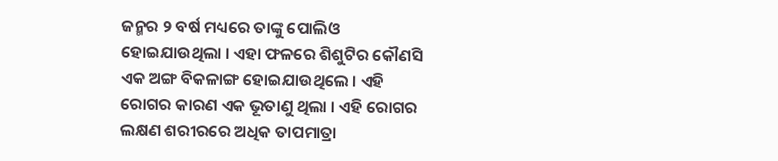ଜନ୍ମର ୨ ବର୍ଷ ମଧ୍ୟରେ ତାଙ୍କୁ ପୋଲିଓ ହୋଇଯାଉଥିଲା । ଏହା ଫଳରେ ଶିଶୁଟିର କୌଣସି ଏକ ଅଙ୍ଗ ବିକଳାଙ୍ଗ ହୋଇଯାଉଥିଲେ । ଏହି ରୋଗର କାରଣ ଏକ ଭୂତାଣୁ ଥିଲା । ଏହି ରୋଗର ଲକ୍ଷଣ ଶରୀରରେ ଅଧିକ ତାପମାତ୍ରା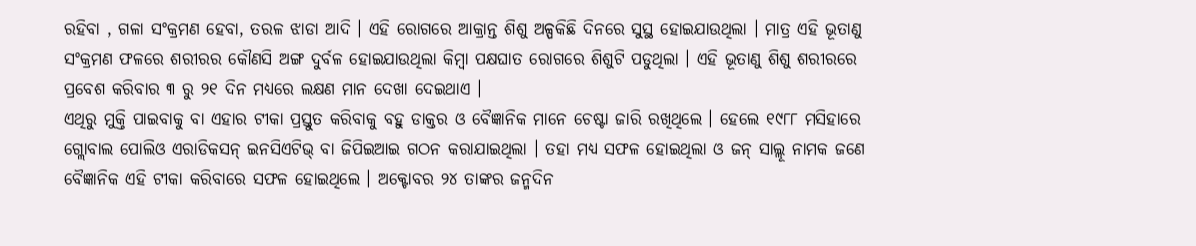ରହିବା , ଗଳା ସଂକ୍ରମଣ ହେବା, ତରଳ ଝାଡା ଆଦି । ଏହି ରୋଗରେ ଆକ୍ରାନ୍ତ ଶିଶୁ ଅଳ୍ପକିଛି ଦିନରେ ସୁସ୍ଥ ହୋଇଯାଉଥିଲା । ମାତ୍ର ଏହି ଭୂତାଣୁ ସଂକ୍ରମଣ ଫଳରେ ଶରୀରର କୌଣସି ଅଙ୍ଗ ଦୁର୍ବଳ ହୋଇଯାଉଥିଲା କିମ୍ବା ପକ୍ଷଘାତ ରୋଗରେ ଶିଶୁଟି ପଡୁଥିଲା । ଏହି ଭୂତାଣୁ ଶିଶୁ ଶରୀରରେ ପ୍ରବେଶ କରିବାର ୩ ରୁ ୨୧ ଦିନ ମଧ୍ୟରେ ଲକ୍ଷଣ ମାନ ଦେଖା ଦେଇଥାଏ ।
ଏଥିରୁ ମୁକ୍ତି ପାଇବାକୁ ବା ଏହାର ଟୀକା ପ୍ରସ୍ତୁତ କରିବାକୁ ବହୁ ଡାକ୍ତର ଓ ବୈଜ୍ଞାନିକ ମାନେ ଚେଷ୍ଟା ଜାରି ରଖିଥିଲେ । ହେଲେ ୧୯୮୮ ମସିହାରେ ଗ୍ଲୋବାଲ ପୋଲିଓ ଏରାଡିକସନ୍ ଇନସିଏଟିଭ୍ ବା ଜିପିଇଆଇ ଗଠନ କରାଯାଇଥିଲା । ତହା ମଧ୍ୟ ସଫଳ ହୋଇଥିଲା ଓ ଜନ୍ ସାଲ୍ଲୂ ନାମକ ଜଣେ ବୈଜ୍ଞାନିକ ଏହି ଟୀକା କରିବାରେ ସଫଳ ହୋଇଥିଲେ । ଅକ୍ଟୋବର ୨୪ ତାଙ୍କର ଜନ୍ମଦିନ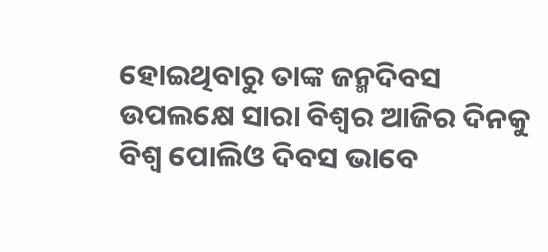ହୋଇଥିବାରୁ ତାଙ୍କ ଜନ୍ମଦିବସ ଉପଲକ୍ଷେ ସାରା ବିଶ୍ୱର ଆଜିର ଦିନକୁ ବିଶ୍ୱ ପୋଲିଓ ଦିବସ ଭାବେ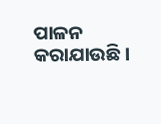ପାଳନ କରାଯାଉଛି ।